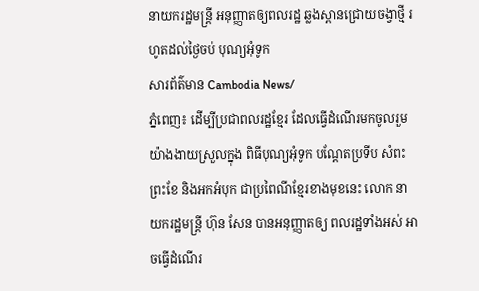នាយករដ្ឋមន្ត្រី អនុញ្ញាតឲ្យពលរដ្ឋ ឆ្លងស្ពានជ្រោយចង្វាថ្មី រហូតដល់ថ្ងៃចប់ បុណ្យអុំទូក
សារព័ត៌មាន Cambodia News/
ភ្នំពេញ៖ ដើម្បីប្រជាពលរដ្ឋខ្មែរ ដែលធ្វើដំណើរមកចូលរួម យ៉ាងងាយស្រួលក្នុង ពិធីបុណ្យអុំទូក បណ្តែតប្រទីប សំពះព្រះខែ និងអកអំបុក ជាប្រពៃណីខ្មែរខាងមុខនេះ លោក នាយករដ្ឋមន្ត្រី ហ៊ុន សែន បានអនុញ្ញាតឲ្យ ពលរដ្ឋទាំងអស់ អាចធ្វើដំណើរ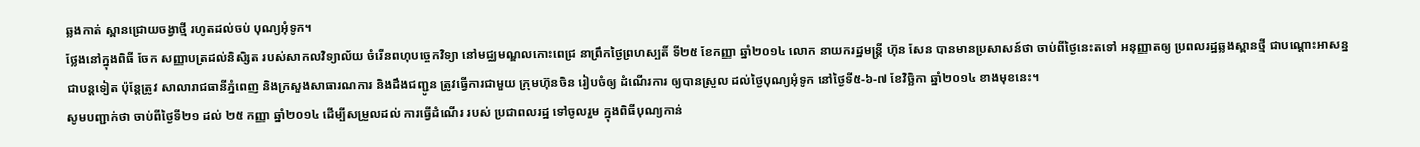ឆ្លងកាត់ ស្ពានជ្រោយចង្វាថ្មី រហូតដល់ចប់ បុណ្យអុំទូក។
ថ្លែងនៅក្នុងពិធី ចែក សញ្ញាបត្រដល់និសិ្សត របស់សាកលវិទ្យាល័យ ចំរើនពហុបច្ចេកវិទ្យា នៅមជ្ឈមណ្ឌលកោះពេជ្រ នាព្រឹកថ្ងៃព្រហស្បតិ៍ ទី២៥ ខែកញ្ញា ឆ្នាំ២០១៤ លោក នាយករដ្ឋមន្ត្រី ហ៊ុន សែន បានមានប្រសាសន៍ថា ចាប់ពីថ្ងៃនេះតទៅ អនុញ្ញាតឲ្យ ប្រពលរដ្ឋឆ្លងស្ពានថ្មី ជាបណ្តោះអាសន្ន ជាបន្តទៀត ប៉ុន្តែត្រូវ សាលារាជធានីភ្នំពេញ និងក្រសួងសាធារណការ និងដឹងជញ្ជូន ត្រូវធ្វើការជាមួយ ក្រុមហ៊ុនចិន រៀបចំឲ្យ ដំណើរការ ឲ្យបានស្រួល ដល់ថ្ងៃបុណ្យអុំទូក នៅថ្ងៃទី៥-៦-៧ ខែវិច្ឆិកា ឆ្នាំ២០១៤ ខាងមុខនេះ។
សូមបញ្ជាក់ថា ចាប់ពីថ្ងៃទី២១ ដល់ ២៥ កញ្ញា ឆ្នាំ២០១៤ ដើម្បីសម្រួលដល់ ការធ្វើដំណើរ របស់ ប្រជាពលរដ្ឋ ទៅចូលរួម ក្នុងពិធីបុណ្យកាន់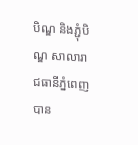បិណ្ឌ និងភ្ជុំបិណ្ឌ សាលារាជធានីភ្នំពេញ បាន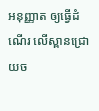អនុញ្ញាត ឲ្យធ្វើដំណើរ លើស្ពានជ្រោយច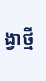ង្វាថ្មី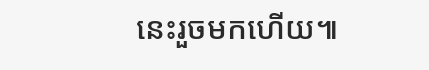នេះរួចមកហើយ៕